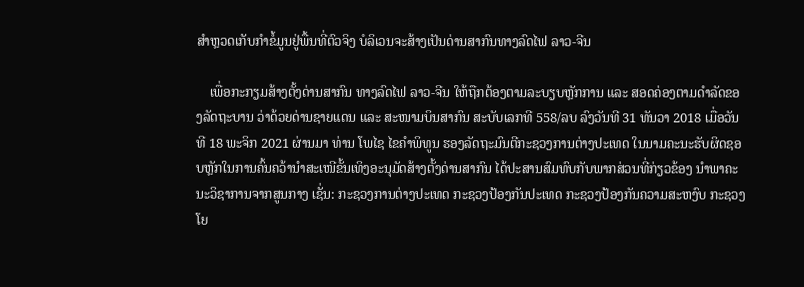ສຳຫຼວດເກັບກຳຂໍ້ມູນຢູ່ພື້ນທີ່ຕົວຈິງ ບໍລິເວນຈະສ້າງເປັນດ່ານສາກົນທາງລົດໄຟ ລາວ-ຈີນ

    ເພື່ອກະກຽມສ້າງຕັ້ງດ່ານສາກົນ ທາງລົດໄຟ ລາວ-ຈີນ ໃຫ້ຖືກຕ້ອງຕາມລະບຽບຫຼັກການ ແລະ ສອດຄ່ອງຕາມດຳລັດຂອງລັດຖະບານ ວ່າດ້ວຍດ່ານຊາຍແດນ ແລະ ສະໜາມບິນສາກົນ ສະບັບເລກທີ 558/ລບ ລົງວັນທີ 31 ທັນວາ 2018 ເມື່ອວັນທີ 18 ພະຈິກ 2021 ຜ່ານມາ ທ່ານ ໂພໄຊ ໄຂຄຳພິທູນ ຮອງລັດຖະມົນຕີກະຊວງການຕ່າງປະເທດ ໃນນາມຄະນະຮັບຜິດຊອບຫຼັກໃນການຄົ້ນຄວ້ານໍາສະເໜີຂັ້ນເທິງອະນຸມັດສ້າງຕັ້ງດ່ານສາກົນ ໄດ້ປະສານສົມທົບກັບພາກສ່ວນທີ່ກ່ຽວຂ້ອງ ນໍາພາຄະນະວິຊາການຈາກສູນກາງ ເຊັ່ນ: ກະຊວງການຕ່າງປະເທດ ກະຊວງປ້ອງກັນປະເທດ ກະຊວງປ້ອງກັນຄວາມສະຫງົບ ກະຊວງໂຍ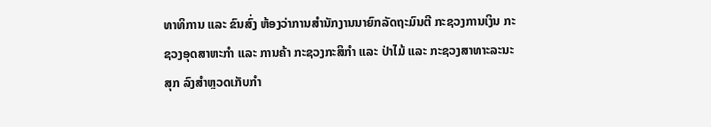ທາທິການ ແລະ ຂົນສົ່ງ ຫ້ອງວ່າການສຳນັກງານນາຍົກລັດຖະມົນຕີ ກະຊວງການເງິນ ກະຊວງອຸດສາຫະກຳ ແລະ ການຄ້າ ກະຊວງກະສິກຳ ແລະ ປ່າໄມ້ ແລະ ກະຊວງສາທາະລະນະສຸກ ລົງສຳຫຼວດເກັບກຳ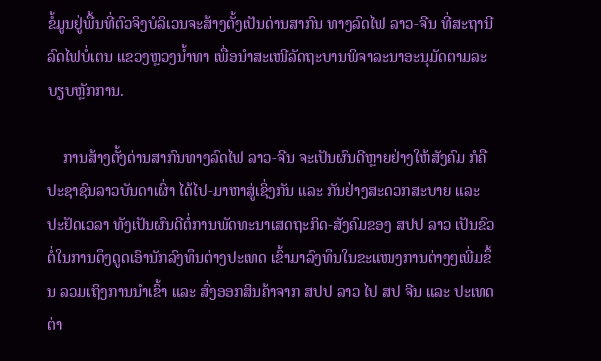ຂໍ້ມູນຢູ່ພື້ນທີ່ຕົວຈິງບໍລິເວນຈະສ້າງຕັ້ງເປັນດ່ານສາກົນ ທາງລົດໄຟ ລາວ-ຈີນ ທີ່ສະຖານີລົດໄຟບໍ່ເຕນ ແຂວງຫຼວງນໍ້າທາ ເພື່ອນໍາສະເໜີລັດຖະບານພິຈາລະນາອະນຸມັດຕາມລະບຽບຫຼັກການ.

    ການສ້າງຕັ້ງດ່ານສາກົນທາງລົດໄຟ ລາວ-ຈີນ ຈະເປັນຜົນດີຫຼາຍຢ່າງໃຫ້ສັງຄົມ ກໍຄືປະຊາຊົນລາວບັນດາເຜົ່າ ໄດ້ໄປ-ມາຫາສູ່ເຊິ່ງກັນ ແລະ ກັນຢ່າງສະດວກສະບາຍ ແລະ ປະຢັດເວລາ ທັງເປັນຜົນດີຕໍ່ການພັດທະນາເສດຖະກິດ-ສັງຄົມຂອງ ສປປ ລາວ ເປັນຂົວຕໍ່ໃນການດຶງດູດເອົານັກລົງທຶນຕ່າງປະເທດ ເຂົ້າມາລົງທຶນໃນຂະແໜງການຕ່າງໆເພີ່ມຂຶ້ນ ລວມເຖິງການນໍາເຂົ້າ ແລະ ສົ່ງອອກສິນຄ້າຈາກ ສປປ ລາວ ໄປ ສປ ຈີນ ແລະ ປະເທດຕ່າ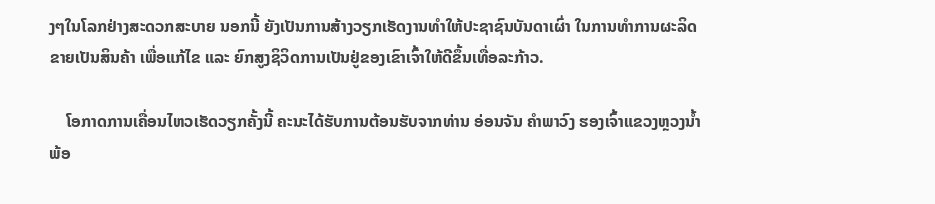ງໆໃນໂລກຢ່າງສະດວກສະບາຍ ນອກນີ້ ຍັງເປັນການສ້າງວຽກເຮັດງານທຳໃຫ້ປະຊາຊົນບັນດາເຜົ່າ ໃນການທຳການຜະລິດຂາຍເປັນສິນຄ້າ ເພື່ອແກ້ໄຂ ແລະ ຍົກສູງຊິວິດການເປັນຢູ່ຂອງເຂົາເຈົ້າໃຫ້ດີຂຶ້ນເທື່ອລະກ້າວ.

    ໂອກາດການເຄື່ອນໄຫວເຮັດວຽກຄັ້ງນີ້ ຄະນະໄດ້ຮັບການຕ້ອນຮັບຈາກທ່ານ ອ່ອນຈັນ ຄຳພາວົງ ຮອງເຈົ້າແຂວງຫຼວງນໍ້າ ພ້ອ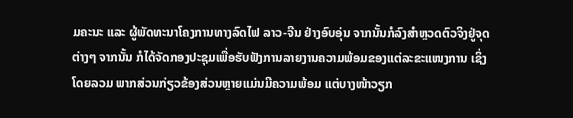ມຄະນະ ແລະ ຜູ້ພັດທະນາໂຄງການທາງລົດໄຟ ລາວ-ຈີນ ຢ່າງອົບອຸ່ນ ຈາກນັ້ນກໍລົງສໍາຫຼວດຕົວຈິງຢູ່ຈຸດຕ່າງໆ ຈາກນັ້ນ ກໍໄດ້ຈັດກອງປະຊຸມເພື່ອຮັບຟັງການລາຍງານຄວາມພ້ອມຂອງແຕ່ລະຂະແໜງການ ເຊິ່ງໂດຍລວມ ພາກສ່ວນກ່ຽວຂ້ອງສ່ວນຫຼາຍແມ່ນມີຄວາມພ້ອມ ແຕ່ບາງໜ້າວຽກ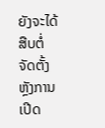ຍັງຈະໄດ້ສືບຕໍ່ຈັດຕັ້ງຫຼັງການເປີດ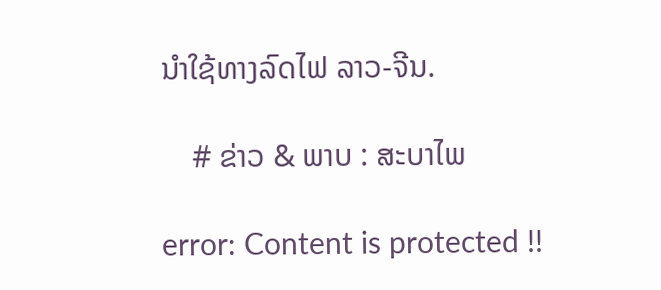ນໍາໃຊ້ທາງລົດໄຟ ລາວ-ຈີນ.

    # ຂ່າວ & ພາບ : ສະບາໄພ

error: Content is protected !!